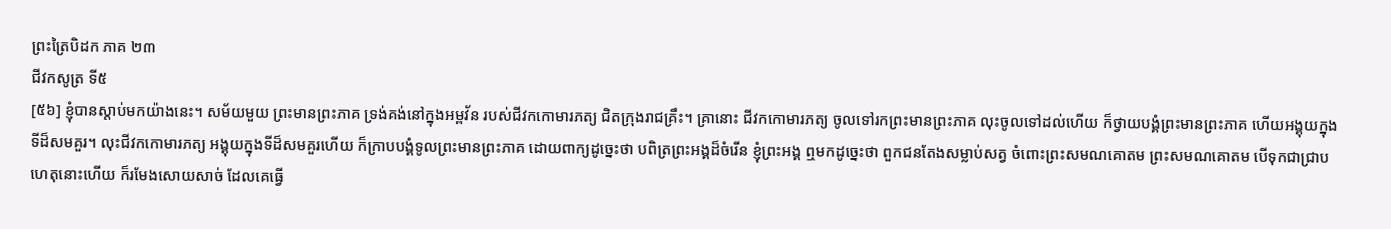ព្រះត្រៃបិដក ភាគ ២៣
ជីវកសូត្រ ទី៥
[៥៦] ខ្ញុំបានស្តាប់មកយ៉ាងនេះ។ សម័យមួយ ព្រះមានព្រះភាគ ទ្រង់គង់នៅក្នុងអម្ពវ័ន របស់ជីវកកោមារភត្យ ជិតក្រុងរាជគ្រឹះ។ គ្រានោះ ជីវកកោមារភត្យ ចូលទៅរកព្រះមានព្រះភាគ លុះចូលទៅដល់ហើយ ក៏ថ្វាយបង្គំព្រះមានព្រះភាគ ហើយអង្គុយក្នុងទីដ៏សមគួរ។ លុះជីវកកោមារភត្យ អង្គុយក្នុងទីដ៏សមគួរហើយ ក៏ក្រាបបង្គំទូលព្រះមានព្រះភាគ ដោយពាក្យដូច្នេះថា បពិត្រព្រះអង្គដ៏ចំរើន ខ្ញុំព្រះអង្គ ឮមកដូច្នេះថា ពួកជនតែងសម្លាប់សត្វ ចំពោះព្រះសមណគោតម ព្រះសមណគោតម បើទុកជាជ្រាបហេតុនោះហើយ ក៏រមែងសោយសាច់ ដែលគេធ្វើ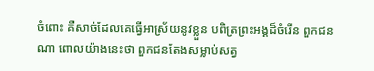ចំពោះ គឺសាច់ដែលគេធ្វើអាស្រ័យនូវខ្លួន បពិត្រព្រះអង្គដ៏ចំរើន ពួកជនណា ពោលយ៉ាងនេះថា ពួកជនតែងសម្លាប់សត្វ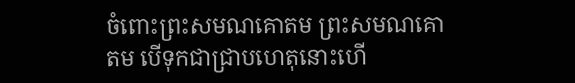ចំពោះព្រះសមណគោតម ព្រះសមណគោតម បើទុកជាជ្រាបហេតុនោះហើ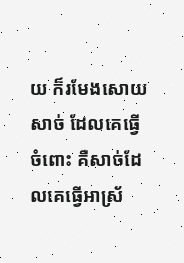យ ក៏រមែងសោយសាច់ ដែលគេធ្វើចំពោះ គឺសាច់ដែលគេធ្វើអាស្រ័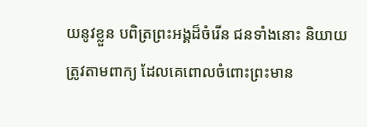យនូវខ្លួន បពិត្រព្រះអង្គដ៏ចំរើន ជនទាំងនោះ និយាយត្រូវតាមពាក្យ ដែលគេពោលចំពោះព្រះមាន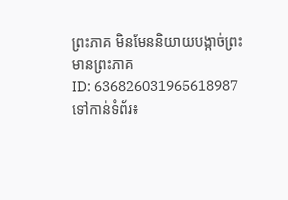ព្រះភាគ មិនមែននិយាយបង្កាច់ព្រះមានព្រះភាគ
ID: 636826031965618987
ទៅកាន់ទំព័រ៖